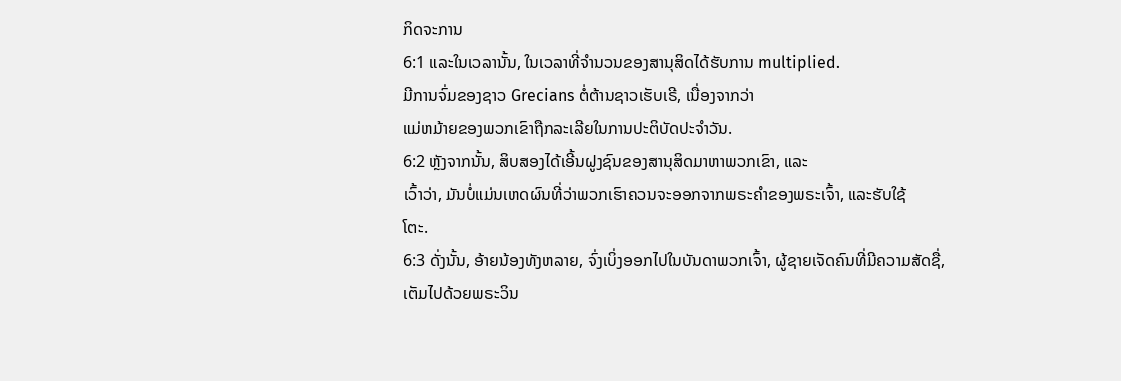ກິດຈະການ
6:1 ແລະໃນເວລານັ້ນ, ໃນເວລາທີ່ຈໍານວນຂອງສານຸສິດໄດ້ຮັບການ multiplied.
ມີການຈົ່ມຂອງຊາວ Grecians ຕໍ່ຕ້ານຊາວເຮັບເຣີ, ເນື່ອງຈາກວ່າ
ແມ່ຫມ້າຍຂອງພວກເຂົາຖືກລະເລີຍໃນການປະຕິບັດປະຈໍາວັນ.
6:2 ຫຼັງຈາກນັ້ນ, ສິບສອງໄດ້ເອີ້ນຝູງຊົນຂອງສານຸສິດມາຫາພວກເຂົາ, ແລະ
ເວົ້າວ່າ, ມັນບໍ່ແມ່ນເຫດຜົນທີ່ວ່າພວກເຮົາຄວນຈະອອກຈາກພຣະຄໍາຂອງພຣະເຈົ້າ, ແລະຮັບໃຊ້
ໂຕະ.
6:3 ດັ່ງນັ້ນ, ອ້າຍນ້ອງທັງຫລາຍ, ຈົ່ງເບິ່ງອອກໄປໃນບັນດາພວກເຈົ້າ, ຜູ້ຊາຍເຈັດຄົນທີ່ມີຄວາມສັດຊື່,
ເຕັມໄປດ້ວຍພຣະວິນ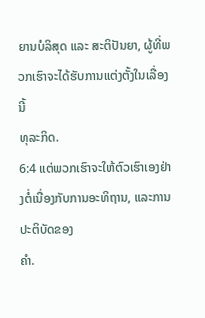ຍານບໍລິສຸດ ແລະ ສະຕິປັນຍາ, ຜູ້ທີ່ພວກເຮົາຈະໄດ້ຮັບການແຕ່ງຕັ້ງໃນເລື່ອງນີ້
ທຸລະກິດ.
6:4 ແຕ່ພວກເຮົາຈະໃຫ້ຕົວເຮົາເອງຢ່າງຕໍ່ເນື່ອງກັບການອະທິຖານ, ແລະການປະຕິບັດຂອງ
ຄໍາ.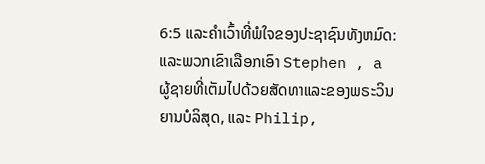6:5 ແລະຄໍາເວົ້າທີ່ພໍໃຈຂອງປະຊາຊົນທັງຫມົດ: ແລະພວກເຂົາເລືອກເອົາ Stephen , a
ຜູ້ຊາຍທີ່ເຕັມໄປດ້ວຍສັດທາແລະຂອງພຣະວິນຍານບໍລິສຸດ, ແລະ Philip,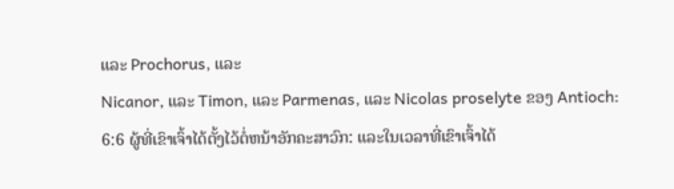ແລະ Prochorus, ແລະ
Nicanor, ແລະ Timon, ແລະ Parmenas, ແລະ Nicolas proselyte ຂອງ Antioch:
6:6 ຜູ້ທີ່ເຂົາເຈົ້າໄດ້ຕັ້ງໄວ້ຕໍ່ຫນ້າອັກຄະສາວົກ: ແລະໃນເວລາທີ່ເຂົາເຈົ້າໄດ້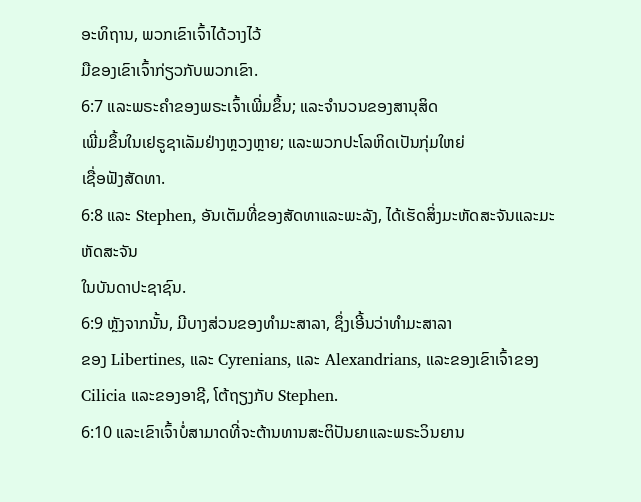ອະທິຖານ, ພວກເຂົາເຈົ້າໄດ້ວາງໄວ້
ມືຂອງເຂົາເຈົ້າກ່ຽວກັບພວກເຂົາ.
6:7 ແລະພຣະຄໍາຂອງພຣະເຈົ້າເພີ່ມຂຶ້ນ; ແລະຈໍານວນຂອງສານຸສິດ
ເພີ່ມຂຶ້ນໃນເຢຣູຊາເລັມຢ່າງຫຼວງຫຼາຍ; ແລະພວກປະໂລຫິດເປັນກຸ່ມໃຫຍ່
ເຊື່ອຟັງສັດທາ.
6:8 ແລະ Stephen, ອັນເຕັມທີ່ຂອງສັດທາແລະພະລັງ, ໄດ້ເຮັດສິ່ງມະຫັດສະຈັນແລະມະຫັດສະຈັນ
ໃນບັນດາປະຊາຊົນ.
6:9 ຫຼັງຈາກນັ້ນ, ມີບາງສ່ວນຂອງທໍາມະສາລາ, ຊຶ່ງເອີ້ນວ່າທໍາມະສາລາ
ຂອງ Libertines, ແລະ Cyrenians, ແລະ Alexandrians, ແລະຂອງເຂົາເຈົ້າຂອງ
Cilicia ແລະຂອງອາຊີ, ໂຕ້ຖຽງກັບ Stephen.
6:10 ແລະເຂົາເຈົ້າບໍ່ສາມາດທີ່ຈະຕ້ານທານສະຕິປັນຍາແລະພຣະວິນຍານ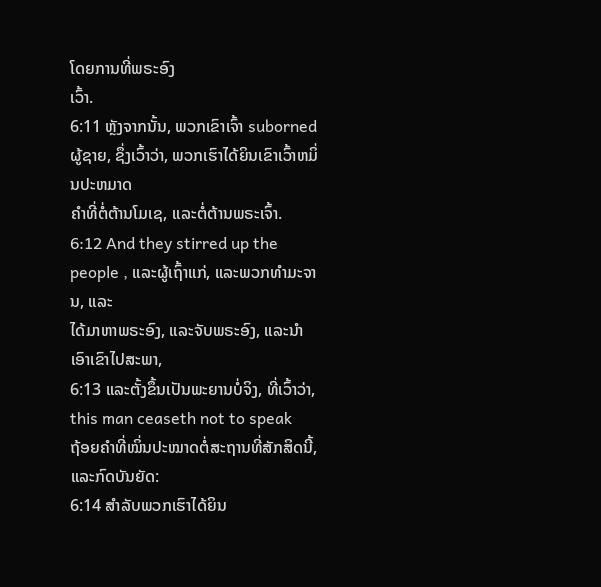ໂດຍການທີ່ພຣະອົງ
ເວົ້າ.
6:11 ຫຼັງຈາກນັ້ນ, ພວກເຂົາເຈົ້າ suborned ຜູ້ຊາຍ, ຊຶ່ງເວົ້າວ່າ, ພວກເຮົາໄດ້ຍິນເຂົາເວົ້າຫມິ່ນປະຫມາດ
ຄໍາທີ່ຕໍ່ຕ້ານໂມເຊ, ແລະຕໍ່ຕ້ານພຣະເຈົ້າ.
6:12 And they stirred up the people , ແລະຜູ້ເຖົ້າແກ່, ແລະພວກທໍາມະຈານ, ແລະ
ໄດ້ມາຫາພຣະອົງ, ແລະຈັບພຣະອົງ, ແລະນໍາເອົາເຂົາໄປສະພາ,
6:13 ແລະຕັ້ງຂຶ້ນເປັນພະຍານບໍ່ຈິງ, ທີ່ເວົ້າວ່າ, this man ceaseth not to speak
ຖ້ອຍຄຳທີ່ໝິ່ນປະໝາດຕໍ່ສະຖານທີ່ສັກສິດນີ້, ແລະກົດບັນຍັດ:
6:14 ສໍາລັບພວກເຮົາໄດ້ຍິນ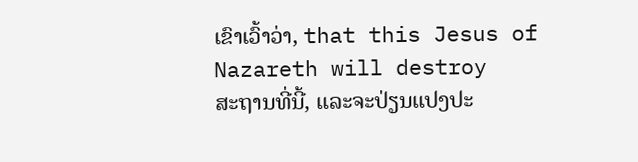ເຂົາເວົ້າວ່າ, that this Jesus of Nazareth will destroy
ສະຖານທີ່ນີ້, ແລະຈະປ່ຽນແປງປະ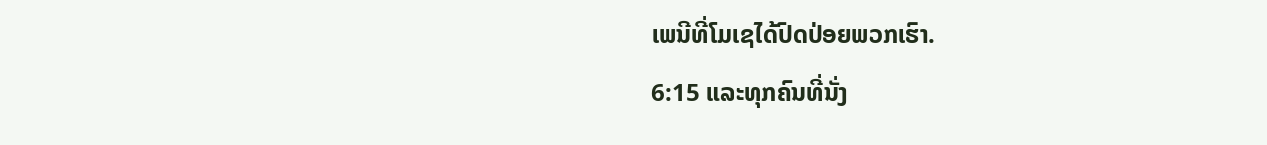ເພນີທີ່ໂມເຊໄດ້ປົດປ່ອຍພວກເຮົາ.
6:15 ແລະທຸກຄົນທີ່ນັ່ງ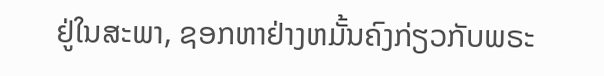ຢູ່ໃນສະພາ, ຊອກຫາຢ່າງຫມັ້ນຄົງກ່ຽວກັບພຣະ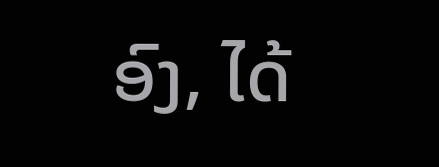ອົງ, ໄດ້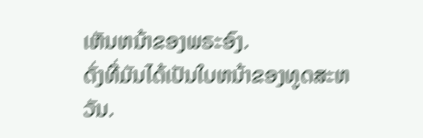ເຫັນຫນ້າຂອງພຣະອົງ.
ດັ່ງທີ່ມັນໄດ້ເປັນໃບຫນ້າຂອງທູດສະຫວັນ.